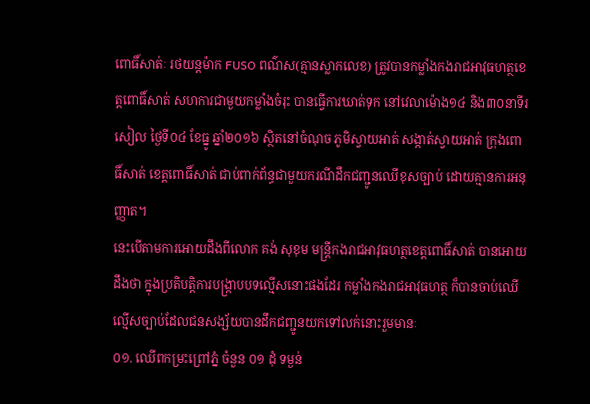ពោធិ៍សាត់ៈ រថយន្តម៉ាក FUSO ពណ៌ស(គ្មានស្លាកលេខ) ត្រូវបានកម្លាំងកងរាជអាវុធហត្ថខេត្តពោធិ៍សាត់ សហការជាមួយកម្លាំងចំរុះ បានធ្វើការឃាត់ទុក នៅវេលាម៉ោង១៤ និង៣០នាទីរសៀល ថ្ងៃទី០៤ ខែធ្នូ ឆ្នាំ២០១៦ ស្ថិតនៅចំណុច ភូមិស្វាយអាត់ សង្កាត់ស្វាយអាត់ ក្រុងពោធិ៍សាត់ ខេត្តពោធិ៍សាត់ ជាប់ពាក់ព័ន្ធជាមួយករណីដឹកជញ្ជូនឈើខុសច្បាប់ ដោយគ្មានការអនុញ្ញាត។
នេះបើតាមការអោយដឹងពីលោក គង់ សុខុម មន្ត្រីកងរាជអាវុធហត្ថខេត្តពោធិ៍សាត់ បានអោយដឹងថា ក្នុងប្រតិបត្តិការបង្ក្រាបបទល្មើសនោះផងដែរ កម្លាំងកងរាជអាវុធហត្ថ ក៏បានចាប់ឈើល្មើសច្បាប់ដែលជនសង្ស័យបានដឹកជញ្ជូនយកទៅលក់នោះរួមមានៈ
០១. ឈើពកម្រះព្រៅភ្នំ ចំនួន ០១ ដុំ ទម្ងន់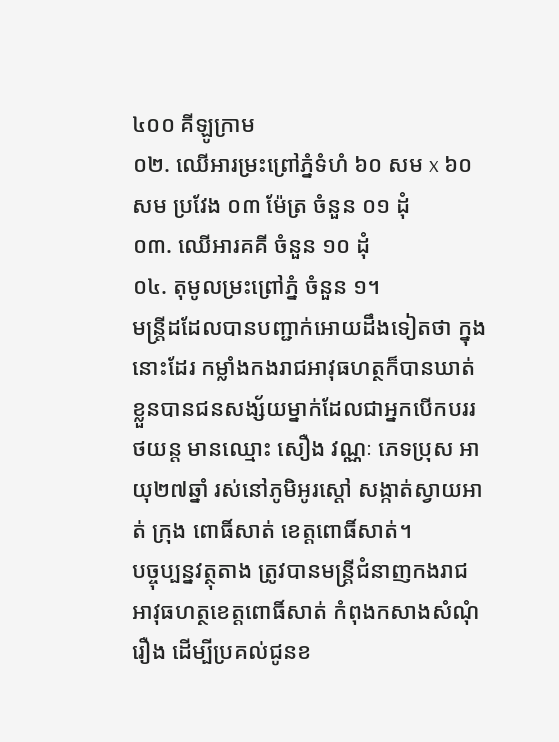៤០០ គីឡូក្រាម
០២. ឈើអារម្រះព្រៅភ្នំទំហំ ៦០ សម x ៦០ សម ប្រវែង ០៣ ម៉ែត្រ ចំនួន ០១ ដុំ
០៣. ឈើអារគគី ចំនួន ១០ ដុំ
០៤. តុមូលម្រះព្រៅភ្នំ ចំនួន ១។
មន្ត្រីដដែលបានបញ្ជាក់អោយដឹងទៀតថា ក្នុងនោះដែរ កម្លាំងកងរាជអាវុធហត្ថក៏បានឃាត់ខ្លួនបានជនសង្ស័យម្នាក់ដែលជាអ្នកបើកបររថយន្ត មានឈ្មោះ សឿង វណ្ណៈ ភេទប្រុស អាយុ២៧ឆ្នាំ រស់នៅភូមិអូរស្តៅ សង្កាត់ស្វាយអាត់ ក្រុង ពោធិ៍សាត់ ខេត្តពោធិ៍សាត់។
បច្ចុប្បន្នវត្ថុតាង ត្រូវបានមន្ត្រីជំនាញកងរាជអាវុធហត្ថខេត្តពោធិ៍សាត់ កំពុងកសាងសំណុំរឿង ដើម្បីប្រគល់ជូនខ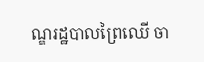ណ្ឌរដ្ឋបាលព្រៃឈើ ចា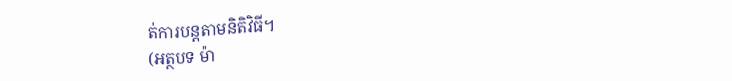ត់ការបន្តតាមនិតិវិធី។
(អត្ថបទ ម៉ា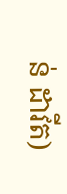ន់ ដាវីត)